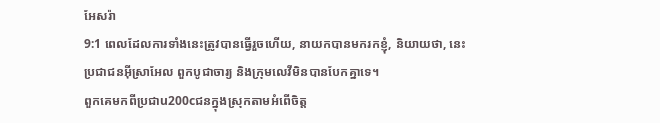អែសរ៉ា
9:1 ពេលដែលការទាំងនេះត្រូវបានធ្វើរួចហើយ, នាយកបានមករកខ្ញុំ, និយាយថា, នេះ
ប្រជាជនអ៊ីស្រាអែល ពួកបូជាចារ្យ និងក្រុមលេវីមិនបានបែកគ្នាទេ។
ពួកគេមកពីប្រជាu200cជនក្នុងស្រុកតាមអំពើចិត្ត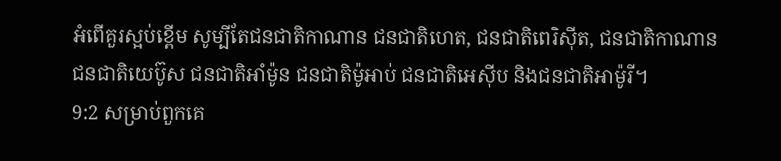អំពើគួរស្អប់ខ្ពើម សូម្បីតែជនជាតិកាណាន ជនជាតិហេត, ជនជាតិពេរិស៊ីត, ជនជាតិកាណាន
ជនជាតិយេប៊ូស ជនជាតិអាំម៉ូន ជនជាតិម៉ូអាប់ ជនជាតិអេស៊ីប និងជនជាតិអាម៉ូរី។
9:2 សម្រាប់ពួកគេ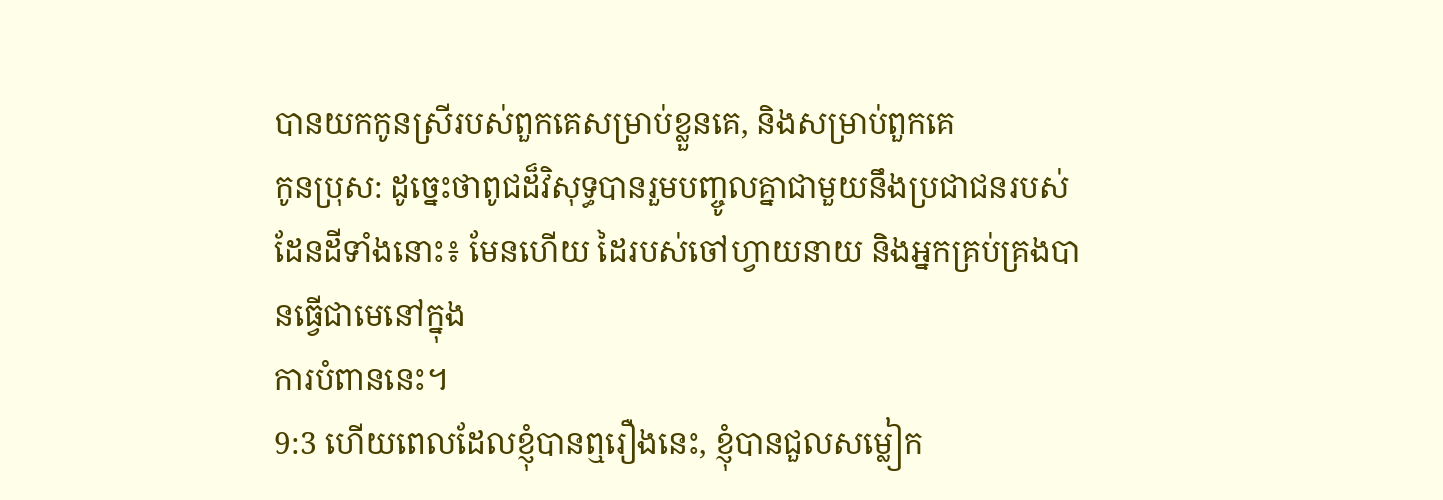បានយកកូនស្រីរបស់ពួកគេសម្រាប់ខ្លួនគេ, និងសម្រាប់ពួកគេ
កូនប្រុស: ដូច្នេះថាពូជដ៏វិសុទ្ធបានរួមបញ្ចូលគ្នាជាមួយនឹងប្រជាជនរបស់
ដែនដីទាំងនោះ៖ មែនហើយ ដៃរបស់ចៅហ្វាយនាយ និងអ្នកគ្រប់គ្រងបានធ្វើជាមេនៅក្នុង
ការបំពាននេះ។
9:3 ហើយពេលដែលខ្ញុំបានឮរឿងនេះ, ខ្ញុំបានជួលសម្លៀក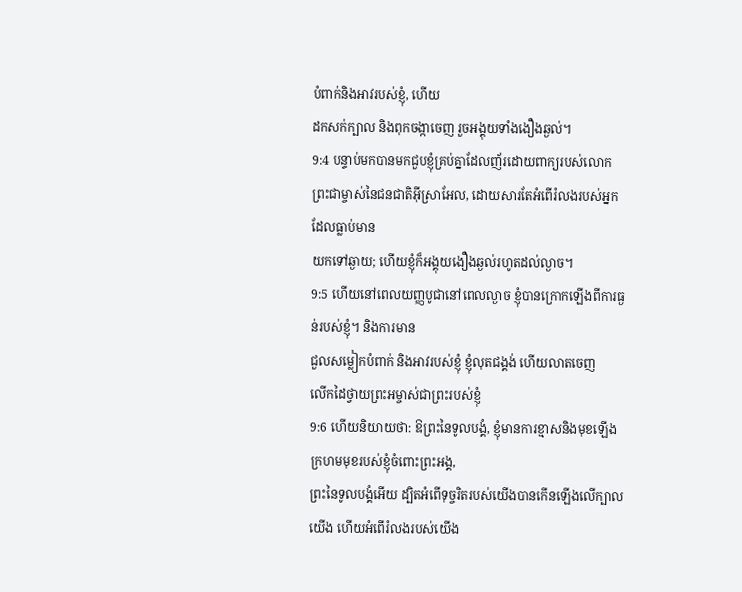បំពាក់និងអាវរបស់ខ្ញុំ, ហើយ
ដកសក់ក្បាល និងពុកចង្កាចេញ រួចអង្គុយទាំងងឿងឆ្ងល់។
9:4 បន្ទាប់មកបានមកជួបខ្ញុំគ្រប់គ្នាដែលញ័រដោយពាក្យរបស់លោក
ព្រះជាម្ចាស់នៃជនជាតិអ៊ីស្រាអែល, ដោយសារតែអំពើរំលងរបស់អ្នកដែលធ្លាប់មាន
យកទៅឆ្ងាយ; ហើយខ្ញុំក៏អង្គុយងឿងឆ្ងល់រហូតដល់ល្ងាច។
9:5 ហើយនៅពេលយញ្ញបូជានៅពេលល្ងាច ខ្ញុំបានក្រោកឡើងពីការធ្ងន់របស់ខ្ញុំ។ និងការមាន
ជួលសម្លៀកបំពាក់ និងអាវរបស់ខ្ញុំ ខ្ញុំលុតជង្គង់ ហើយលាតចេញ
លើកដៃថ្វាយព្រះអម្ចាស់ជាព្រះរបស់ខ្ញុំ
9:6 ហើយនិយាយថា: ឱព្រះនៃទូលបង្គំ, ខ្ញុំមានការខ្មាសនិងមុខឡើងក្រហមមុខរបស់ខ្ញុំចំពោះព្រះអង្គ,
ព្រះនៃទូលបង្គំអើយ ដ្បិតអំពើទុច្ចរិតរបស់យើងបានកើនឡើងលើក្បាលយើង ហើយអំពើរំលងរបស់យើង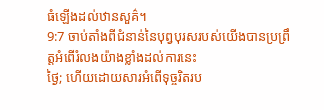ធំឡើងដល់ឋានសួគ៌។
9:7 ចាប់តាំងពីជំនាន់នៃបុព្វបុរសរបស់យើងបានប្រព្រឹត្តអំពើរំលងយ៉ាងខ្លាំងដល់ការនេះ
ថ្ងៃ; ហើយដោយសារអំពើទុច្ចរិតរប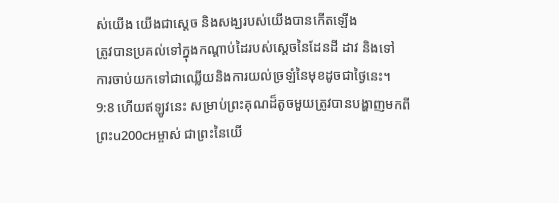ស់យើង យើងជាស្ដេច និងសង្ឃរបស់យើងបានកើតឡើង
ត្រូវបានប្រគល់ទៅក្នុងកណ្ដាប់ដៃរបស់ស្ដេចនៃដែនដី ដាវ និងទៅ
ការចាប់យកទៅជាឈ្លើយនិងការយល់ច្រឡំនៃមុខដូចជាថ្ងៃនេះ។
9:8 ហើយឥឡូវនេះ សម្រាប់ព្រះគុណដ៏តូចមួយត្រូវបានបង្ហាញមកពីព្រះu200cអម្ចាស់ ជាព្រះនៃយើ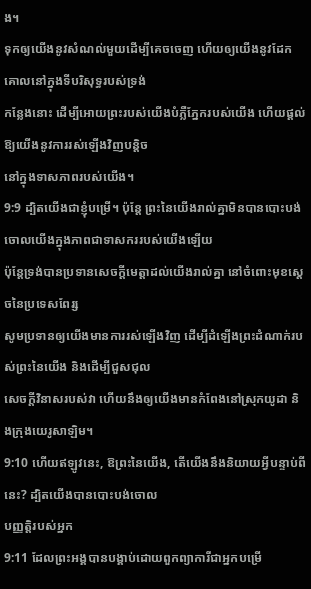ង។
ទុកឲ្យយើងនូវសំណល់មួយដើម្បីគេចចេញ ហើយឲ្យយើងនូវដែកគោលនៅក្នុងទីបរិសុទ្ធរបស់ទ្រង់
កន្លែងនោះ ដើម្បីអោយព្រះរបស់យើងបំភ្លឺភ្នែករបស់យើង ហើយផ្តល់ឱ្យយើងនូវការរស់ឡើងវិញបន្តិច
នៅក្នុងទាសភាពរបស់យើង។
9:9 ដ្បិតយើងជាខ្ញុំបម្រើ។ ប៉ុន្តែ ព្រះនៃយើងរាល់គ្នាមិនបានបោះបង់ចោលយើងក្នុងភាពជាទាសកររបស់យើងឡើយ
ប៉ុន្តែទ្រង់បានប្រទានសេចក្តីមេត្តាដល់យើងរាល់គ្នា នៅចំពោះមុខស្តេចនៃប្រទេសពែរ្ស
សូមប្រទានឲ្យយើងមានការរស់ឡើងវិញ ដើម្បីដំឡើងព្រះដំណាក់របស់ព្រះនៃយើង និងដើម្បីជួសជុល
សេចក្តីវិនាសរបស់វា ហើយនឹងឲ្យយើងមានកំពែងនៅស្រុកយូដា និងក្រុងយេរូសាឡិម។
9:10 ហើយឥឡូវនេះ, ឱព្រះនៃយើង, តើយើងនឹងនិយាយអ្វីបន្ទាប់ពីនេះ? ដ្បិតយើងបានបោះបង់ចោល
បញ្ញត្តិរបស់អ្នក
9:11 ដែលព្រះអង្គបានបង្គាប់ដោយពួកព្យាការីជាអ្នកបម្រើ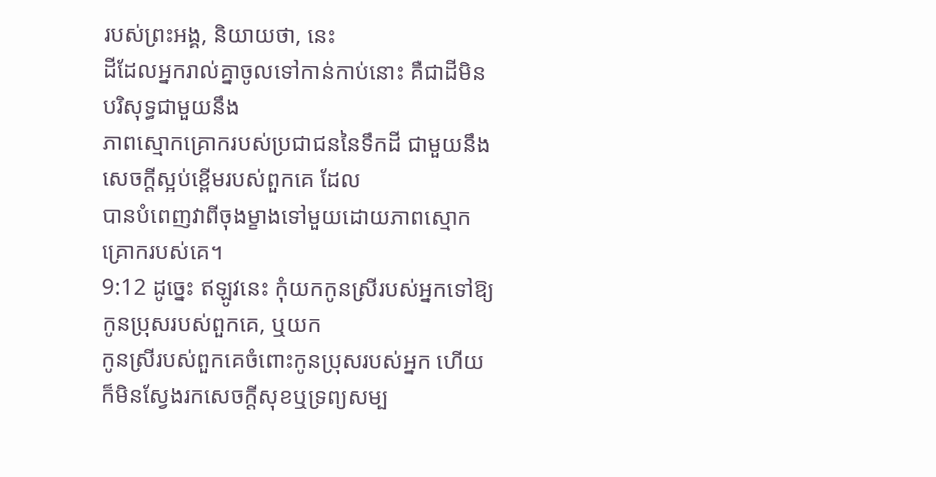របស់ព្រះអង្គ, និយាយថា, នេះ
ដីដែលអ្នករាល់គ្នាចូលទៅកាន់កាប់នោះ គឺជាដីមិនបរិសុទ្ធជាមួយនឹង
ភាពស្មោកគ្រោករបស់ប្រជាជននៃទឹកដី ជាមួយនឹងសេចក្តីស្អប់ខ្ពើមរបស់ពួកគេ ដែល
បានបំពេញវាពីចុងម្ខាងទៅមួយដោយភាពស្មោកគ្រោករបស់គេ។
9:12 ដូច្នេះ ឥឡូវនេះ កុំយកកូនស្រីរបស់អ្នកទៅឱ្យកូនប្រុសរបស់ពួកគេ, ឬយក
កូនស្រីរបស់ពួកគេចំពោះកូនប្រុសរបស់អ្នក ហើយក៏មិនស្វែងរកសេចក្ដីសុខឬទ្រព្យសម្ប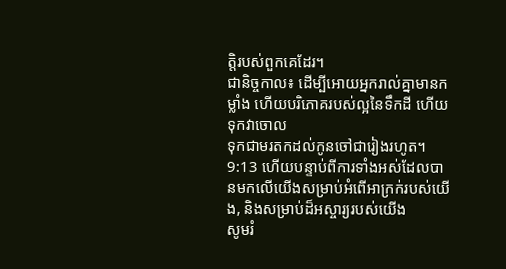ត្តិរបស់ពួកគេដែរ។
ជានិច្ចកាល៖ ដើម្បីអោយអ្នករាល់គ្នាមានកម្លាំង ហើយបរិភោគរបស់ល្អនៃទឹកដី ហើយទុកវាចោល
ទុកជាមរតកដល់កូនចៅជារៀងរហូត។
9:13 ហើយបន្ទាប់ពីការទាំងអស់ដែលបានមកលើយើងសម្រាប់អំពើអាក្រក់របស់យើង, និងសម្រាប់ដ៏អស្ចារ្យរបស់យើង
សូមរំ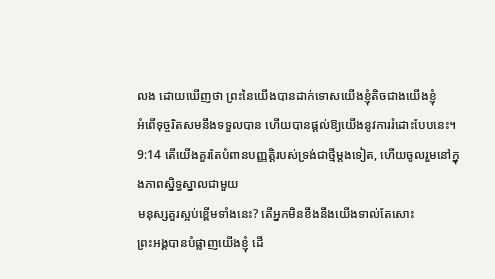លង ដោយឃើញថា ព្រះនៃយើងបានដាក់ទោសយើងខ្ញុំតិចជាងយើងខ្ញុំ
អំពើទុច្ចរិតសមនឹងទទួលបាន ហើយបានផ្តល់ឱ្យយើងនូវការរំដោះបែបនេះ។
9:14 តើយើងគួរតែបំពានបញ្ញត្តិរបស់ទ្រង់ជាថ្មីម្តងទៀត, ហើយចូលរួមនៅក្នុងភាពស្និទ្ធស្នាលជាមួយ
មនុស្សគួរស្អប់ខ្ពើមទាំងនេះ? តើអ្នកមិនខឹងនឹងយើងទាល់តែសោះ
ព្រះអង្គបានបំផ្លាញយើងខ្ញុំ ដើ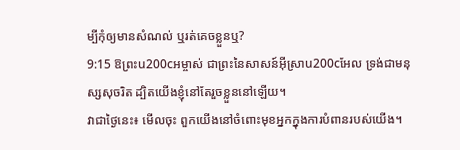ម្បីកុំឲ្យមានសំណល់ ឬរត់គេចខ្លួនឬ?
9:15 ឱព្រះu200cអម្ចាស់ ជាព្រះនៃសាសន៍អ៊ីស្រាu200cអែល ទ្រង់ជាមនុស្សសុចរិត ដ្បិតយើងខ្ញុំនៅតែរួចខ្លួននៅឡើយ។
វាជាថ្ងៃនេះ៖ មើលចុះ ពួកយើងនៅចំពោះមុខអ្នកក្នុងការបំពានរបស់យើង។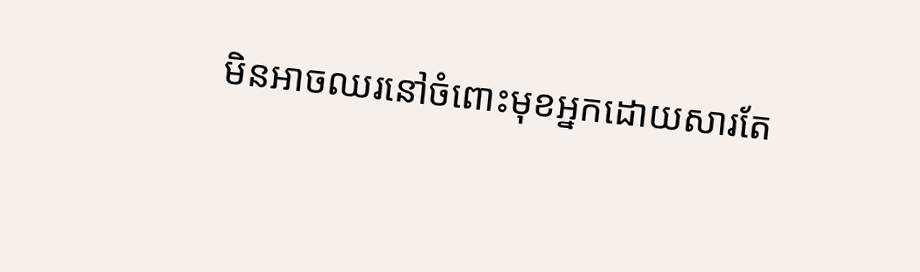មិនអាចឈរនៅចំពោះមុខអ្នកដោយសារតែ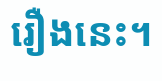រឿងនេះ។